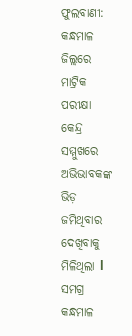ଫୁଲବାଣୀ: କନ୍ଧମାଳ ଜିଲ୍ଲରେ ମାଟ୍ରିକ ପରୀକ୍ଷା କେନ୍ଦ୍ର ସମ୍ମୁଖରେ ଅଭିଭାବକଙ୍କ ଭିଡ଼ ଜମିଥିବାର ଦେଖିବାକୁ ମିଳିଥିଲା l ସମଗ୍ର କନ୍ଧମାଳ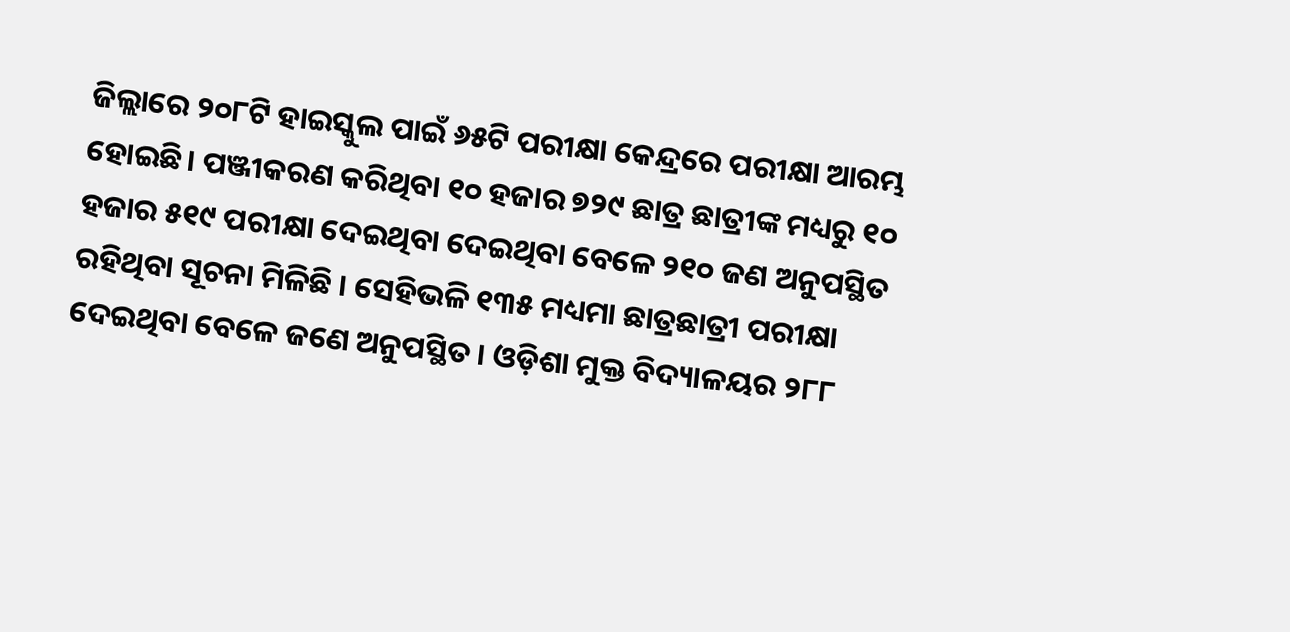ଜିଲ୍ଲାରେ ୨୦୮ଟି ହାଇସ୍କୁଲ ପାଇଁ ୬୫ଟି ପରୀକ୍ଷା କେନ୍ଦ୍ରରେ ପରୀକ୍ଷା ଆରମ୍ଭ ହୋଇଛି। ପଞ୍ଜୀକରଣ କରିଥିବା ୧୦ ହଜାର ୭୨୯ ଛାତ୍ର ଛାତ୍ରୀଙ୍କ ମଧ୍ୟରୁ ୧୦ ହଜାର ୫୧୯ ପରୀକ୍ଷା ଦେଇଥିବା ଦେଇଥିବା ବେଳେ ୨୧୦ ଜଣ ଅନୁପସ୍ଥିତ ରହିଥିବା ସୂଚନା ମିଳିଛି । ସେହିଭଳି ୧୩୫ ମଧ୍ୟମା ଛାତ୍ରଛାତ୍ରୀ ପରୀକ୍ଷା ଦେଇଥିବା ବେଳେ ଜଣେ ଅନୁପସ୍ଥିତ । ଓଡ଼ିଶା ମୁକ୍ତ ବିଦ୍ୟାଳୟର ୨୮୮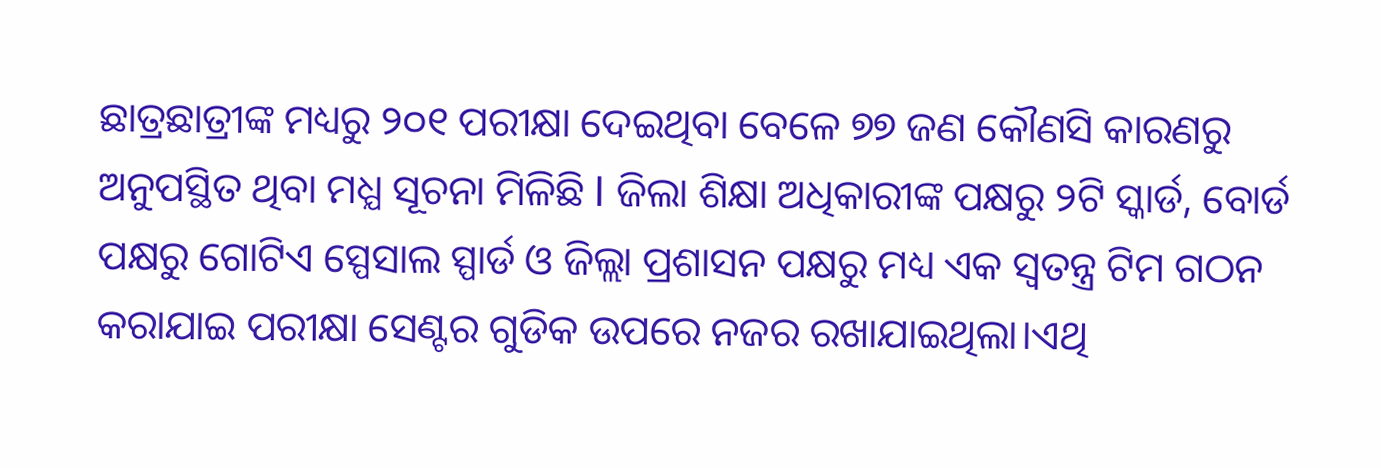ଛାତ୍ରଛାତ୍ରୀଙ୍କ ମଧ୍ୟରୁ ୨୦୧ ପରୀକ୍ଷା ଦେଇଥିବା ବେଳେ ୭୭ ଜଣ କୌଣସି କାରଣରୁ ଅନୁପସ୍ଥିତ ଥିବା ମଧ୍ଯ ସୂଚନା ମିଳିଛି l ଜିଲା ଶିକ୍ଷା ଅଧିକାରୀଙ୍କ ପକ୍ଷରୁ ୨ଟି ସ୍କାର୍ଡ, ବୋର୍ଡ ପକ୍ଷରୁ ଗୋଟିଏ ସ୍ପେସାଲ ସ୍ପାର୍ଡ ଓ ଜିଲ୍ଲା ପ୍ରଶାସନ ପକ୍ଷରୁ ମଧ୍ୟ ଏକ ସ୍ବତନ୍ତ୍ର ଟିମ ଗଠନ କରାଯାଇ ପରୀକ୍ଷା ସେଣ୍ଟର ଗୁଡିକ ଉପରେ ନଜର ରଖାଯାଇଥିଲା।ଏଥି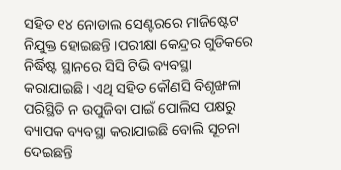ସହିତ ୧୪ ନୋଡାଲ ସେଣ୍ଟରରେ ମାଜିଷ୍ଟେଟ ନିଯୁକ୍ତ ହୋଇଛନ୍ତି ।ପରୀକ୍ଷା କେନ୍ଦ୍ରର ଗୁଡିକରେ ନିର୍ଦ୍ଧିଷ୍ଟ ସ୍ଥାନରେ ସିସି ଟିଭି ବ୍ୟବସ୍ଥା କରାଯାଇଛି। ଏଥି ସହିତ କୌଣସି ବିଶୃଙ୍ଖଳା ପରିସ୍ଥିତି ନ ଉପୁଜିବା ପାଇଁ ପୋଲିସ ପକ୍ଷରୁ ବ୍ୟାପକ ବ୍ୟବସ୍ଥା କରାଯାଇଛି ବୋଲି ସୂଚନା ଦେଇଛନ୍ତି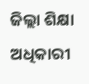ଜିଲ୍ଲା ଶିକ୍ଷା ଅଧିକାରୀ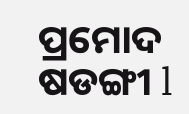ପ୍ରମୋଦ ଷଡଙ୍ଗୀ l